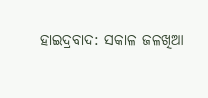ହାଇଦ୍ରବାଦ: ସକାଳ ଜଳଖିଆ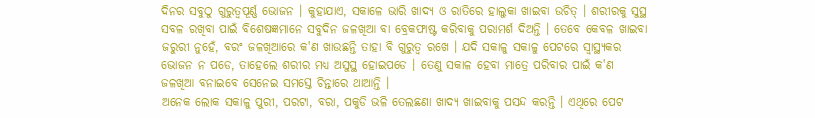ଦିନର ସବୁଠୁ ଗୁରୁତ୍ବପୂର୍ଣ୍ଣ ଭୋଜନ । କୁହାଯାଏ, ସକାଳେ ଭାରି ଖାଦ୍ୟ ଓ ରାତିରେ ହାଲୁକା ଖାଇବା ଉଚିତ୍ । ଶରୀରକୁ ସୁସ୍ଥ ସବଳ ରଖିବା ପାଇଁ ବିଶେଷଜ୍ଞମାନେ ସବୁଦିନ ଜଳଖିଆ ବା ବ୍ରେକଫାଷ୍ଟ କରିବାକୁ ପରାମର୍ଶ ଦିଅନ୍ତି । ତେବେ କେବଳ ଖାଇବା ଜରୁରୀ ନୁହେଁ, ବରଂ ଜଳଖିଆରେ କ'ଣ ଖାଉଛନ୍ତି ତାହା ବି ଗୁରୁତ୍ବ ରଖେ । ଯଦି ସକାଳୁ ସକାଳୁ ପେଟରେ ସ୍ବାସ୍ଥ୍ୟକର ଭୋଜନ ନ ପଡେ, ତାହେଲେ ଶରୀର ମଧ୍ୟ ଅସୁସ୍ଥ ହୋଇପଡେ । ତେଣୁ ସକାଳ ହେବା ମାତ୍ରେ ପରିବାର ପାଇଁ କ'ଣ ଜଳଖିଆ ବନାଇବେ ସେନେଇ ସମସ୍ତେ ଚିନ୍ତାରେ ଥାଆନ୍ତି ।
ଅନେକ ଲୋକ ସକାଳୁ ପୁରୀ, ପରଟା, ବରା, ପକୁଡି ଭଳି ତେଲଛଣା ଖାଦ୍ୟ ଖାଇବାକୁ ପସନ୍ଦ କରନ୍ତି । ଏଥିରେ ପେଟ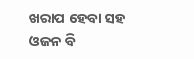ଖରାପ ହେବା ସହ ଓଜନ ବି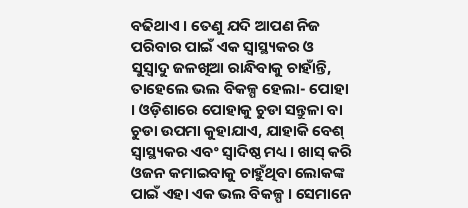ବଢିଥାଏ । ତେଣୁ ଯଦି ଆପଣ ନିଜ ପରିବାର ପାଇଁ ଏକ ସ୍ବାସ୍ଥ୍ୟକର ଓ ସୁସ୍ବାଦୁ ଜଳଖିଆ ରାନ୍ଧିବାକୁ ଚାହାଁନ୍ତି, ତାହେଲେ ଭଲ ବିକଳ୍ପ ହେଲା- ପୋହା । ଓଡ଼ିଶାରେ ପୋହାକୁ ଚୁଡା ସନ୍ତୁଳା ବା ଚୁଡା ଉପମା କୁହାଯାଏ, ଯାହାକି ବେଶ୍ ସ୍ବାସ୍ଥ୍ୟକର ଏବଂ ସ୍ବାଦିଷ୍ଠ ମଧ୍ୟ । ଖାସ୍ କରି ଓଜନ କମାଇବାକୁ ଚାହୁଁଥିବା ଲୋକଙ୍କ ପାଇଁ ଏହା ଏକ ଭଲ ବିକଳ୍ପ । ସେମାନେ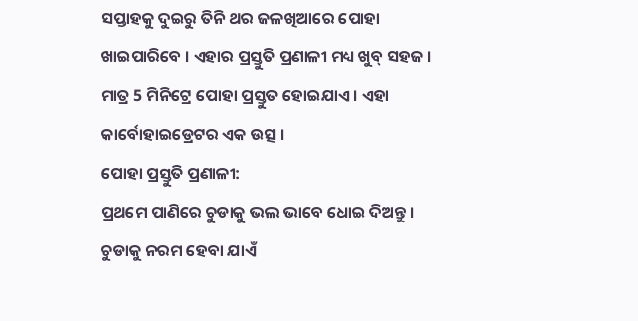ସପ୍ତାହକୁ ଦୁଇରୁ ତିନି ଥର ଜଳଖିଆରେ ପୋହା ଖାଇପାରିବେ । ଏହାର ପ୍ରସ୍ତୁତି ପ୍ରଣାଳୀ ମଧ୍ୟ ଖୁବ୍ ସହଜ । ମାତ୍ର 5 ମିନିଟ୍ରେ ପୋହା ପ୍ରସ୍ତୁତ ହୋଇଯାଏ । ଏହା କାର୍ବୋହାଇଡ୍ରେଟର ଏକ ଉତ୍ସ ।
ପୋହା ପ୍ରସ୍ତୁତି ପ୍ରଣାଳୀ:
ପ୍ରଥମେ ପାଣିରେ ଚୁଡାକୁ ଭଲ ଭାବେ ଧୋଇ ଦିଅନ୍ତୁ । ଚୁଡାକୁ ନରମ ହେବା ଯାଏଁ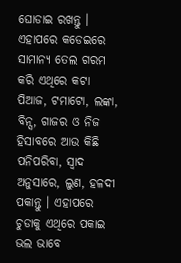ଘୋଡାଇ ରଖନ୍ତୁ । ଏହାପରେ କଡେଇରେ ସାମାନ୍ୟ ତେଲ ଗରମ କରି ଏଥିରେ କଟା ପିଆଜ, ଟମାଟୋ, ଲଙ୍କା, ବିନ୍ସ, ଗାଜର ଓ ନିଜ ହିସାବରେ ଆଉ କିଛି ପନିପରିବା, ସ୍ବାଦ ଅନୁସାରେ, ଲୁଣ, ହଳଦୀ ପକାନ୍ତୁ । ଏହାପରେ ଚୁଡାକୁ ଏଥିରେ ପକାଇ ଭଲ ଭାବେ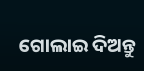ଗୋଲାଇ ଦିଅନ୍ତୁ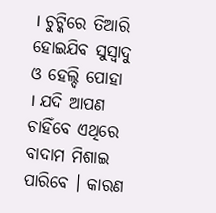। ଚୁଟ୍କିରେ ତିଆରି ହୋଇଯିବ ସୁସ୍ବାଦୁ ଓ ହେଲ୍ଦି ପୋହା । ଯଦି ଆପଣ ଚାହିଁବେ ଏଥିରେ ବାଦାମ ମିଶାଇ ପାରିବେ । କାରଣ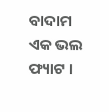ବାଦାମ ଏକ ଭଲ ଫ୍ୟାଟ ।